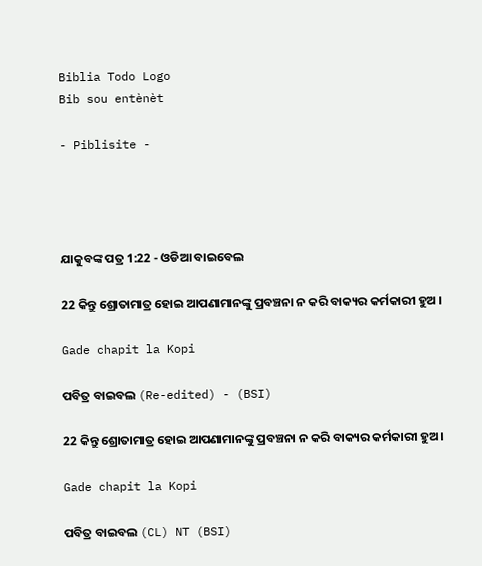Biblia Todo Logo
Bib sou entènèt

- Piblisite -




ଯାକୁବଙ୍କ ପତ୍ର 1:22 - ଓଡିଆ ବାଇବେଲ

22 କିନ୍ତୁ ଶ୍ରୋତାମାତ୍ର ହୋଇ ଆପଣାମାନଙ୍କୁ ପ୍ରବଞ୍ଚନା ନ କରି ବାକ୍ୟର କର୍ମକାରୀ ହୁଅ ।

Gade chapit la Kopi

ପବିତ୍ର ବାଇବଲ (Re-edited) - (BSI)

22 କିନ୍ତୁ ଶ୍ରୋତାମାତ୍ର ହୋଇ ଆପଣାମାନଙ୍କୁ ପ୍ରବଞ୍ଚନା ନ କରି ବାକ୍ୟର କର୍ମକାରୀ ହୁଅ।

Gade chapit la Kopi

ପବିତ୍ର ବାଇବଲ (CL) NT (BSI)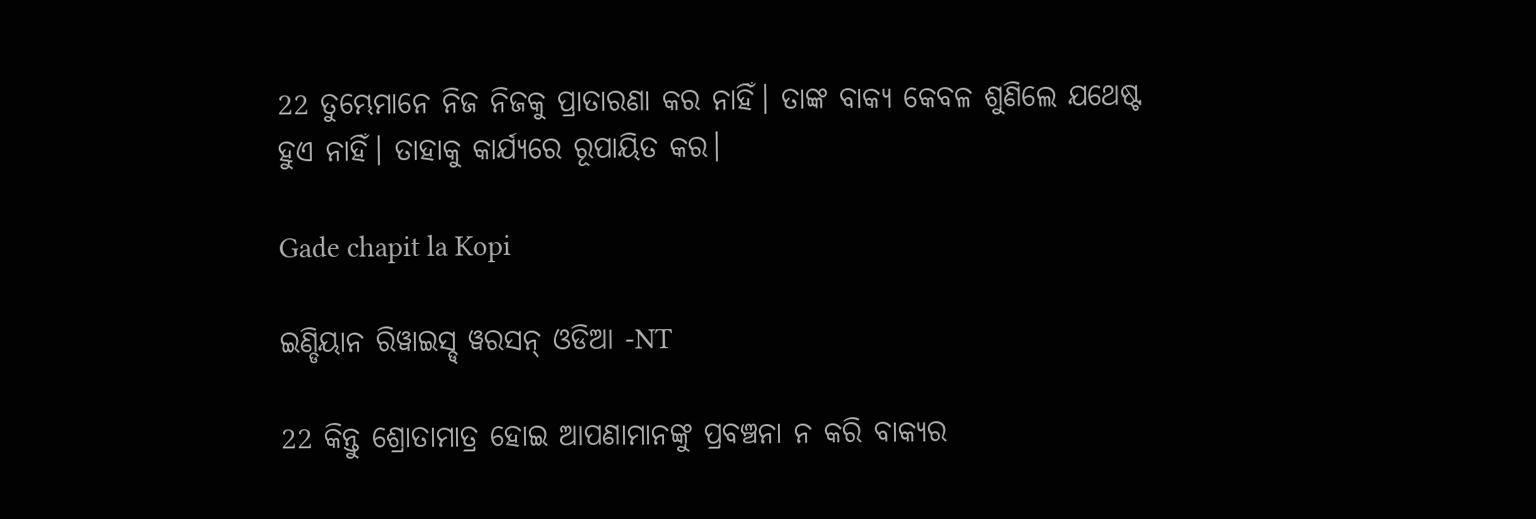22 ତୁମ୍ଭେମାନେ ନିଜ ନିଜକୁ ପ୍ରାତାରଣା କର ନାହିଁ। ତାଙ୍କ ବାକ୍ୟ କେବଳ ଶୁଣିଲେ ଯଥେଷ୍ଟ ହୁଏ ନାହିଁ। ତାହାକୁ କାର୍ଯ୍ୟରେ ରୂପାୟିତ କର।

Gade chapit la Kopi

ଇଣ୍ଡିୟାନ ରିୱାଇସ୍ଡ୍ ୱରସନ୍ ଓଡିଆ -NT

22 କିନ୍ତୁ ଶ୍ରୋତାମାତ୍ର ହୋଇ ଆପଣାମାନଙ୍କୁ ପ୍ରବଞ୍ଚନା ନ କରି ବାକ୍ୟର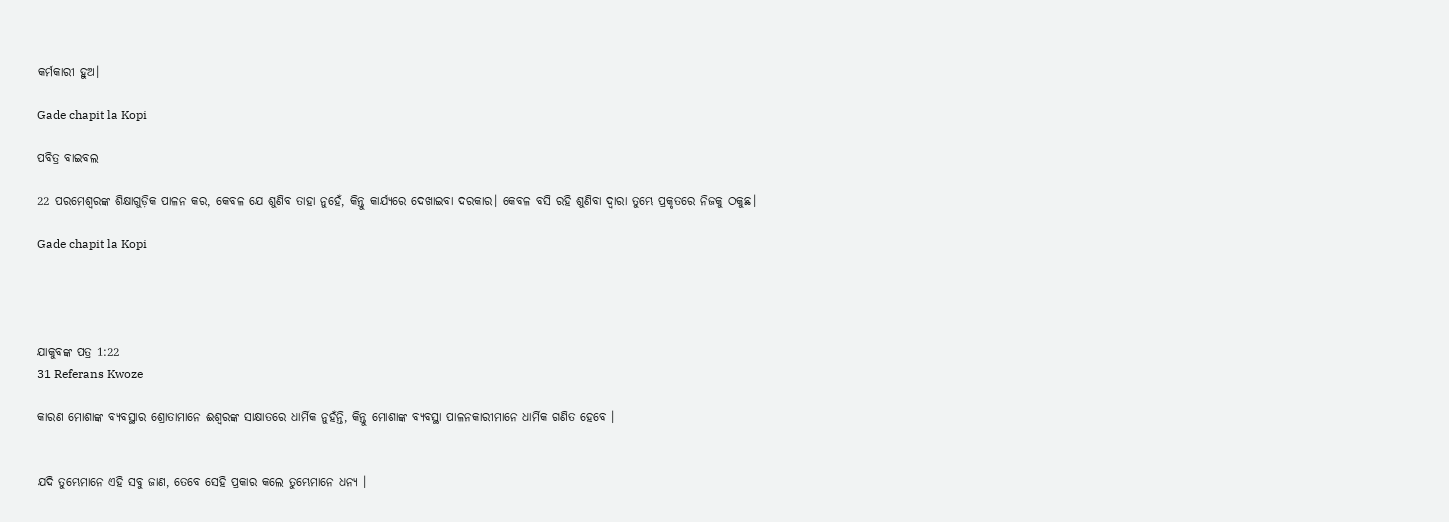କର୍ମକାରୀ ହୁଅ।

Gade chapit la Kopi

ପବିତ୍ର ବାଇବଲ

22 ପରମେଶ୍ୱରଙ୍କ ଶିକ୍ଷାଗୁଡ଼ିକ ପାଳନ କର, କେବଳ ଯେ ଶୁଣିବ ତାହା ନୁହେଁ, କିନ୍ତୁ କାର୍ଯ୍ୟରେ ଦେଖାଇବା ଦରକାର। କେବଳ ବସି ରହି ଶୁଣିବା ଦ୍ୱାରା ତୁମ୍ଭେ ପ୍ରକୃତରେ ନିଜକୁ ଠକୁଛ।

Gade chapit la Kopi




ଯାକୁବଙ୍କ ପତ୍ର 1:22
31 Referans Kwoze

କାରଣ ମୋଶାଙ୍କ ବ୍ୟବସ୍ଥାର ଶ୍ରୋତାମାନେ ଈଶ୍ୱରଙ୍କ ସାକ୍ଷାତରେ ଧାର୍ମିକ ନୁହଁନ୍ତି, କିନ୍ତୁ ମୋଶାଙ୍କ ବ୍ୟବସ୍ଥା ପାଳନକାରୀମାନେ ଧାର୍ମିକ ଗଣିତ ହେବେ ।


ଯଦି ତୁମ୍ଭେମାନେ ଏହି ସବୁ ଜାଣ, ତେବେ ସେହି ପ୍ରକାର କଲେ ତୁମ୍ଭେମାନେ ଧନ୍ୟ ।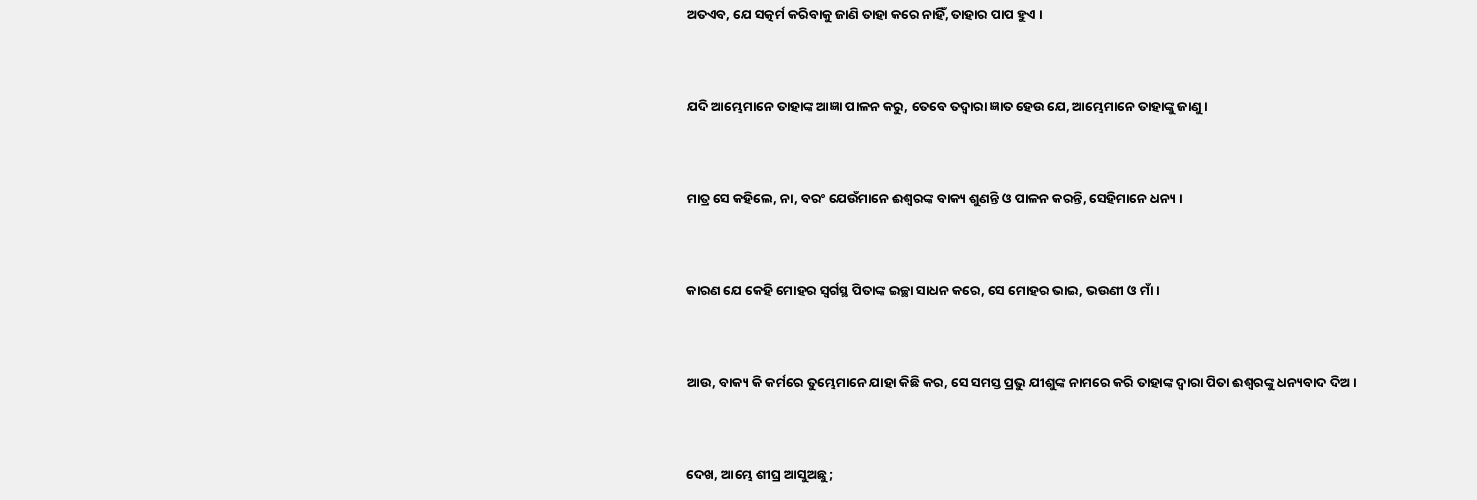ଅତଏବ, ଯେ ସତ୍କର୍ମ କରିବାକୁ ଜାଣି ତାହା କରେ ନାହିଁ, ତାହାର ପାପ ହୁଏ ।


ଯଦି ଆମ୍ଭେମାନେ ତାହାଙ୍କ ଆଜ୍ଞା ପାଳନ କରୁ, ତେବେ ତଦ୍ୱାରା ଜ୍ଞାତ ହେଉ ଯେ, ଆମ୍ଭେମାନେ ତାହାଙ୍କୁ ଜାଣୁ ।


ମାତ୍ର ସେ କହିଲେ, ନା, ବରଂ ଯେଉଁମାନେ ଈଶ୍ୱରଙ୍କ ବାକ୍ୟ ଶୁଣନ୍ତି ଓ ପାଳନ କରନ୍ତି, ସେହିମାନେ ଧନ୍ୟ ।


କାରଣ ଯେ କେହି ମୋହର ସ୍ୱର୍ଗସ୍ଥ ପିତାଙ୍କ ଇଚ୍ଛା ସାଧନ କରେ, ସେ ମୋହର ଭାଇ, ଭଉଣୀ ଓ ମାଁ ।


ଆଉ, ବାକ୍ୟ କି କର୍ମରେ ତୁମ୍ଭେମାନେ ଯାହା କିଛି କର, ସେ ସମସ୍ତ ପ୍ରଭୁ ଯୀଶୁଙ୍କ ନାମରେ କରି ତାହାଙ୍କ ଦ୍ୱାରା ପିତା ଈଶ୍ୱରଙ୍କୁ ଧନ୍ୟବାଦ ଦିଅ ।


ଦେଖ, ଆମ୍ଭେ ଶୀଘ୍ର ଆସୁଅଛୁ;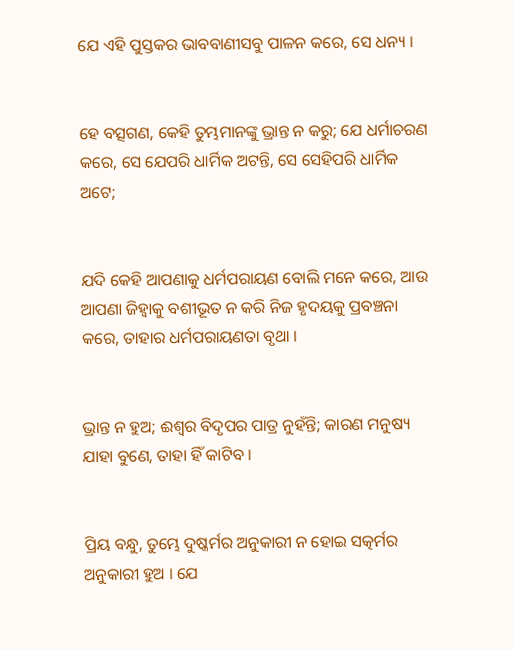ଯେ ଏହି ପୁସ୍ତକର ଭାବବାଣୀସବୁ ପାଳନ କରେ, ସେ ଧନ୍ୟ ।


ହେ ବତ୍ସଗଣ, କେହି ତୁମ୍ଭମାନଙ୍କୁ ଭ୍ରାନ୍ତ ନ କରୁ; ଯେ ଧର୍ମାଚରଣ କରେ, ସେ ଯେପରି ଧାର୍ମିକ ଅଟନ୍ତି, ସେ ସେହିପରି ଧାର୍ମିକ ଅଟେ;


ଯଦି କେହି ଆପଣାକୁ ଧର୍ମପରାୟଣ ବୋଲି ମନେ କରେ, ଆଉ ଆପଣା ଜିହ୍ୱାକୁ ବଶୀଭୂତ ନ କରି ନିଜ ହୃଦୟକୁ ପ୍ରବଞ୍ଚନା କରେ, ତାହାର ଧର୍ମପରାୟଣତା ବୃଥା ।


ଭ୍ରାନ୍ତ ନ ହୁଅ; ଈଶ୍ୱର ବିଦୃପର ପାତ୍ର ନୁହଁନ୍ତି; କାରଣ ମନୁଷ୍ୟ ଯାହା ବୁଣେ, ତାହା ହିଁ କାଟିବ ।


ପ୍ରିୟ ବନ୍ଧୁ, ତୁମ୍ଭେ ଦୁଷ୍କର୍ମର ଅନୁକାରୀ ନ ହୋଇ ସତ୍କର୍ମର ଅନୁକାରୀ ହୁଅ । ଯେ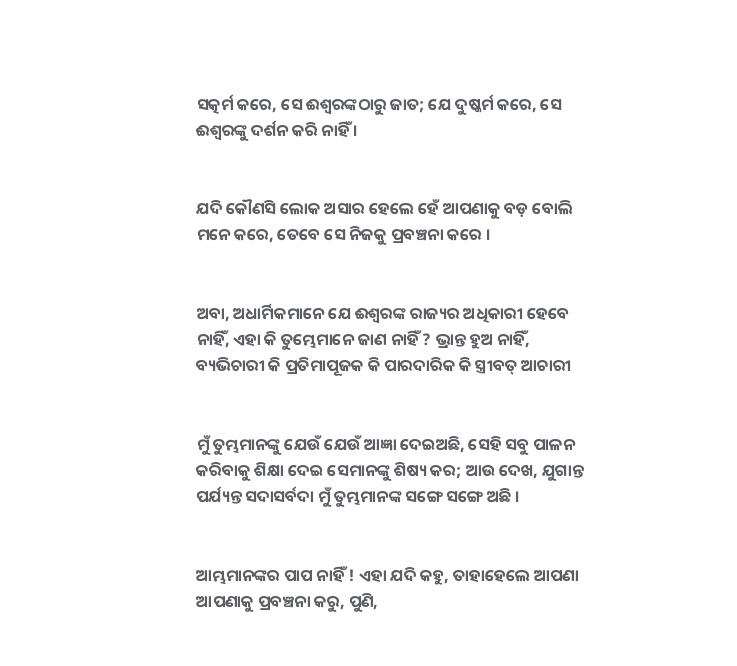ସତ୍କର୍ମ କରେ, ସେ ଈଶ୍ୱରଙ୍କଠାରୁ ଜାତ; ଯେ ଦୁଷ୍କର୍ମ କରେ, ସେ ଈଶ୍ୱରଙ୍କୁ ଦର୍ଶନ କରି ନାହିଁ ।


ଯଦି କୌଣସି ଲୋକ ଅସାର ହେଲେ ହେଁ ଆପଣାକୁ ବଡ଼ ବୋଲି ମନେ କରେ, ତେବେ ସେ ନିଜକୁ ପ୍ରବଞ୍ଚନା କରେ ।


ଅବା, ଅଧାର୍ମିକମାନେ ଯେ ଈଶ୍ୱରଙ୍କ ରାଜ୍ୟର ଅଧିକାରୀ ହେବେ ନାହିଁ, ଏହା କି ତୁମ୍ଭେମାନେ ଜାଣ ନାହିଁ ? ଭ୍ରାନ୍ତ ହୁଅ ନାହିଁ, ବ୍ୟଭିଚାରୀ କି ପ୍ରତିମାପୂଜକ କି ପାରଦାରିକ କି ସ୍ତ୍ରୀବତ୍‍ ଆଚାରୀ


ମୁଁ ତୁମ୍ଭମାନଙ୍କୁ ଯେଉଁ ଯେଉଁ ଆଜ୍ଞା ଦେଇଅଛି, ସେହି ସବୁ ପାଳନ କରିବାକୁ ଶିକ୍ଷା ଦେଇ ସେମାନଙ୍କୁ ଶିଷ୍ୟ କର; ଆଉ ଦେଖ, ଯୁଗାନ୍ତ ପର୍ଯ୍ୟନ୍ତ ସଦାସର୍ବଦା ମୁଁ ତୁମ୍ଭମାନଙ୍କ ସଙ୍ଗେ ସଙ୍ଗେ ଅଛି ।


ଆମ୍ଭମାନଙ୍କର ପାପ ନାହିଁ ! ଏହା ଯଦି କହୁ, ତାହାହେଲେ ଆପଣା ଆପଣାକୁ ପ୍ରବଞ୍ଚନା କରୁ, ପୁଣି,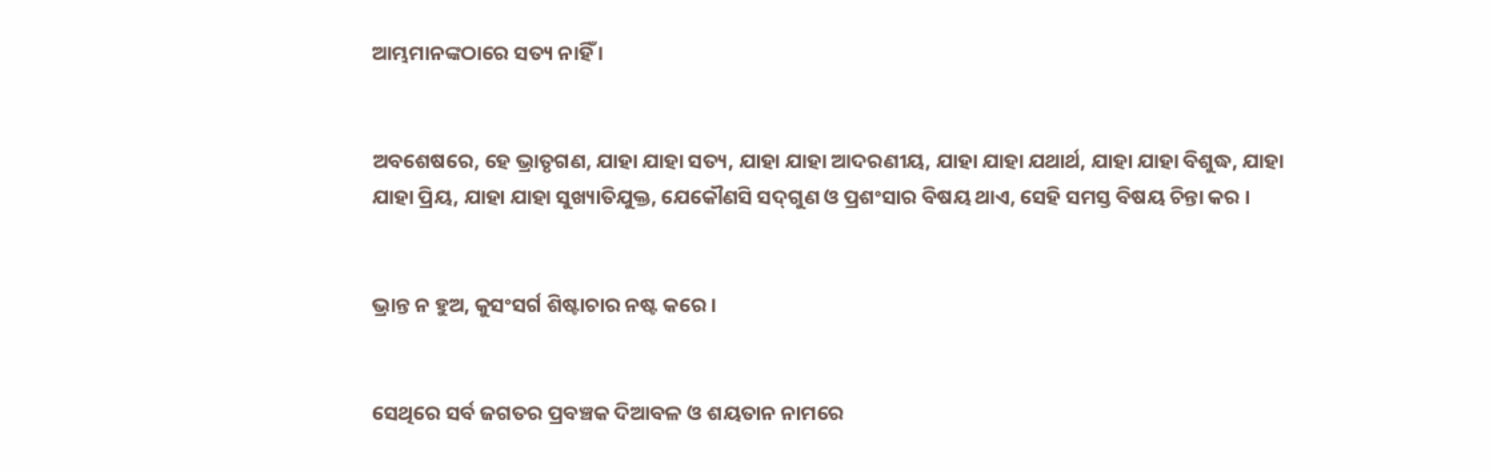ଆମ୍ଭମାନଙ୍କଠାରେ ସତ୍ୟ ନାହିଁ ।


ଅବଶେଷରେ, ହେ ଭ୍ରାତୃଗଣ, ଯାହା ଯାହା ସତ୍ୟ, ଯାହା ଯାହା ଆଦରଣୀୟ, ଯାହା ଯାହା ଯଥାର୍ଥ, ଯାହା ଯାହା ବିଶୁଦ୍ଧ, ଯାହା ଯାହା ପ୍ରିୟ, ଯାହା ଯାହା ସୁଖ୍ୟାତିଯୁକ୍ତ, ଯେକୌଣସି ସଦ୍‍ଗୁଣ ଓ ପ୍ରଶଂସାର ବିଷୟ ଥାଏ, ସେହି ସମସ୍ତ ବିଷୟ ଚିନ୍ତା କର ।


ଭ୍ରାନ୍ତ ନ ହୁଅ, କୁସଂସର୍ଗ ଶିଷ୍ଟାଚାର ନଷ୍ଟ କରେ ।


ସେଥିରେ ସର୍ବ ଜଗତର ପ୍ରବଞ୍ଚକ ଦିଆବଳ ଓ ଶୟତାନ ନାମରେ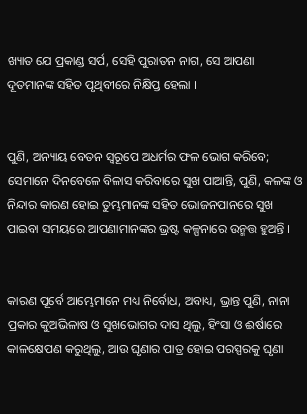ଖ୍ୟାତ ଯେ ପ୍ରକାଣ୍ଡ ସର୍ପ, ସେହି ପୁରାତନ ନାଗ, ସେ ଆପଣା ଦୂତମାନଙ୍କ ସହିତ ପୃଥିବୀରେ ନିକ୍ଷିପ୍ତ ହେଲା ।


ପୁଣି, ଅନ୍ୟାୟ ବେତନ ସ୍ୱରୂପେ ଅଧର୍ମର ଫଳ ଭୋଗ କରିବେ; ସେମାନେ ଦିନବେଳେ ବିଳାସ କରିବାରେ ସୁଖ ପାଆନ୍ତି, ପୁଣି, କଳଙ୍କ ଓ ନିନ୍ଦାର କାରଣ ହୋଇ ତୁମ୍ଭମାନଙ୍କ ସହିତ ଭୋଜନପାନରେ ସୁଖ ପାଇବା ସମୟରେ ଆପଣାମାନଙ୍କର ଭ୍ରଷ୍ଟ କଳ୍ପନାରେ ଉନ୍ମତ୍ତ ହୁଅନ୍ତି ।


କାରଣ ପୂର୍ବେ ଆମ୍ଭେମାନେ ମଧ୍ୟ ନିର୍ବୋଧ, ଅବାଧ୍ୟ, ଭ୍ରାନ୍ତ ପୁଣି, ନାନା ପ୍ରକାର କୁଅଭିଳାଷ ଓ ସୁଖଭୋଗର ଦାସ ଥିଲୁ, ହିଂସା ଓ ଈର୍ଷାରେ କାଳକ୍ଷେପଣ କରୁଥିଲୁ, ଆଉ ଘୃଣାର ପାତ୍ର ହୋଇ ପରସ୍ପରକୁ ଘୃଣା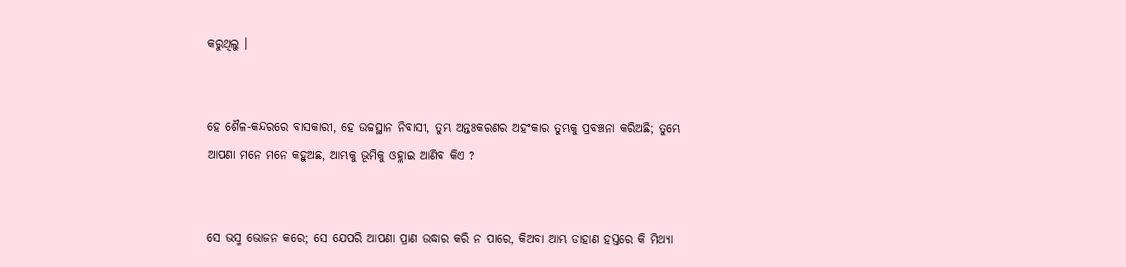କରୁଥିଲୁ ।


ହେ ଶୈଳ-କନ୍ଦରରେ ବାସକାରୀ, ହେ ଉଚ୍ଚସ୍ଥାନ ନିବାସୀ, ତୁମ୍ଭ ଅନ୍ତଃକରଣର ଅହଂକାର ତୁମ୍ଭକୁ ପ୍ରବଞ୍ଚନା କରିଅଛି; ତୁମ୍ଭେ ଆପଣା ମନେ ମନେ କହୁଅଛ, ଆମ୍ଭକୁ ଭୂମିକୁ ଓହ୍ଳାଇ ଆଣିବ କିଏ ?


ସେ ଭସ୍ମ ଭୋଜନ କରେ; ସେ ଯେପରି ଆପଣା ପ୍ରାଣ ଉଦ୍ଧାର କରି ନ ପାରେ, କିଅବା ଆମ୍ଭ ଡାହାଣ ହସ୍ତରେ କି ମିଥ୍ୟା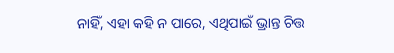ନାହିଁ, ଏହା କହି ନ ପାରେ, ଏଥିପାଇଁ ଭ୍ରାନ୍ତ ଚିତ୍ତ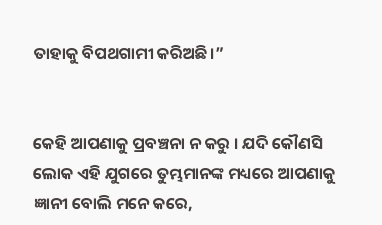ତାହାକୁ ବିପଥଗାମୀ କରିଅଛି।”


କେହି ଆପଣାକୁ ପ୍ରବଞ୍ଚନା ନ କରୁ । ଯଦି କୌଣସି ଲୋକ ଏହି ଯୁଗରେ ତୁମ୍ଭମାନଙ୍କ ମଧ୍ୟରେ ଆପଣାକୁ ଜ୍ଞାନୀ ବୋଲି ମନେ କରେ,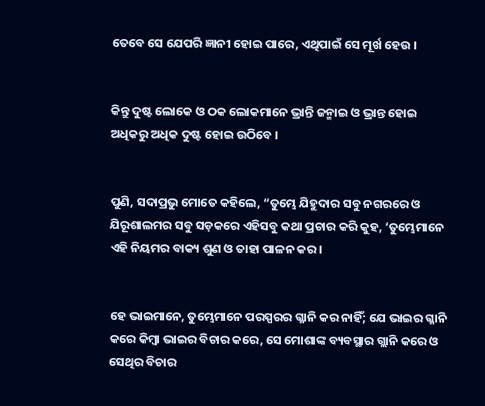ତେବେ ସେ ଯେପରି ଜ୍ଞାନୀ ହୋଇ ପାରେ, ଏଥିପାଇଁ ସେ ମୂର୍ଖ ହେଉ ।


କିନ୍ତୁ ଦୁଷ୍ଟ ଲୋକେ ଓ ଠକ ଲୋକମାନେ ଭ୍ରାନ୍ତି ଜନ୍ମାଇ ଓ ଭ୍ରାନ୍ତ ହୋଇ ଅଧିକରୁ ଅଧିକ ଦୁଷ୍ଟ ହୋଇ ଉଠିବେ ।


ପୁଣି, ସଦାପ୍ରଭୁ ମୋତେ କହିଲେ, “ତୁମ୍ଭେ ଯିହୁଦାର ସବୁ ନଗରରେ ଓ ଯିରୂଶାଲମର ସବୁ ସଡ଼କରେ ଏହିସବୁ କଥା ପ୍ରଚାର କରି କୁହ, ‘ତୁମ୍ଭେମାନେ ଏହି ନିୟମର ବାକ୍ୟ ଶୁଣ ଓ ତାହା ପାଳନ କର।


ହେ ଭାଇମାନେ, ତୁମ୍ଭେମାନେ ପରସ୍ପରର ଗ୍ଳାନି କର ନାହିଁ; ଯେ ଭାଇର ଗ୍ଳାନି କରେ କିମ୍ବା ଭାଇର ବିଚାର କରେ, ସେ ମୋଶାଙ୍କ ବ୍ୟବସ୍ଥାର ଗ୍ଲାନି କରେ ଓ ସେଥିର ବିଚାର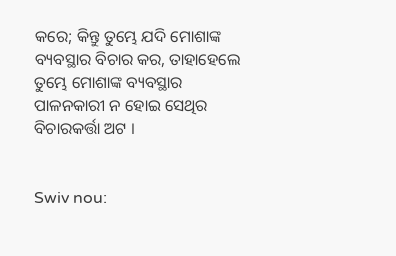କରେ; କିନ୍ତୁ ତୁମ୍ଭେ ଯଦି ମୋଶାଙ୍କ ବ୍ୟବସ୍ଥାର ବିଚାର କର, ତାହାହେଲେ ତୁମ୍ଭେ ମୋଶାଙ୍କ ବ୍ୟବସ୍ଥାର ପାଳନକାରୀ ନ ହୋଇ ସେଥିର ବିଚାରକର୍ତ୍ତା ଅଟ ।


Swiv nou: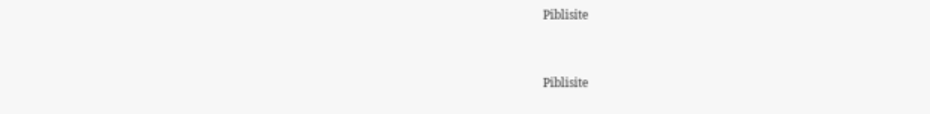Piblisite


Piblisite